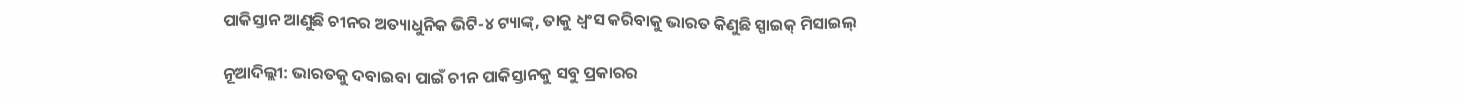ପାକିସ୍ତାନ ଆଣୁଛି ଚୀନର ଅତ୍ୟାଧୁନିକ ଭିଟି-୪ ଟ୍ୟାଙ୍କ୍‌, ତାକୁ ଧ୍ୱଂସ କରିବାକୁ ଭାରତ କିଣୁଛି ସ୍ପାଇକ୍‌ ମିସାଇଲ୍‌

ନୂଆଦିଲ୍ଲୀ: ଭାରତକୁ ଦବାଇବା ପାଇଁ ଚୀନ ପାକିସ୍ତାନକୁ ସବୁ ପ୍ରକାରର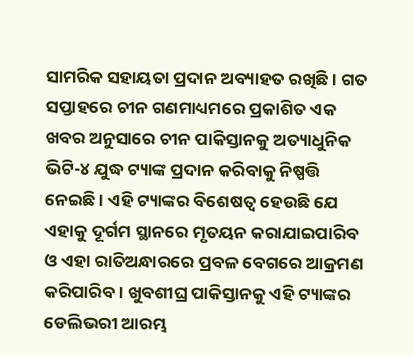ସାମରିକ ସହାୟତା ପ୍ରଦାନ ଅବ୍ୟାହତ ରଖିଛି । ଗତ ସପ୍ତାହରେ ଚୀନ ଗଣମାଧ୍ୟମରେ ପ୍ରକାଶିତ ଏକ ଖବର ଅନୁସାରେ ଚୀନ ପାକିସ୍ତାନକୁ ଅତ୍ୟାଧୁନିକ ଭିଟି-୪ ଯୁଦ୍ଧ ଟ୍ୟାଙ୍କ ପ୍ରଦାନ କରିବାକୁ ନିଷ୍ପତ୍ତି ନେଇଛି । ଏହି ଟ୍ୟାଙ୍କର ବିଶେଷତ୍ୱ ହେଉଛି ଯେ ଏହାକୁ ଦୂର୍ଗମ ସ୍ଥାନରେ ମୃତୟନ କରାଯାଇପାରିବ ଓ ଏହା ରାତିଅନ୍ଧାରରେ ପ୍ରବଳ ବେଗରେ ଆକ୍ରମଣ କରିପାରିବ । ଖୁବଶୀଘ୍ର ପାକିସ୍ତାନକୁ ଏହି ଟ୍ୟାଙ୍କର ଡେଲିଭରୀ ଆରମ୍ଭ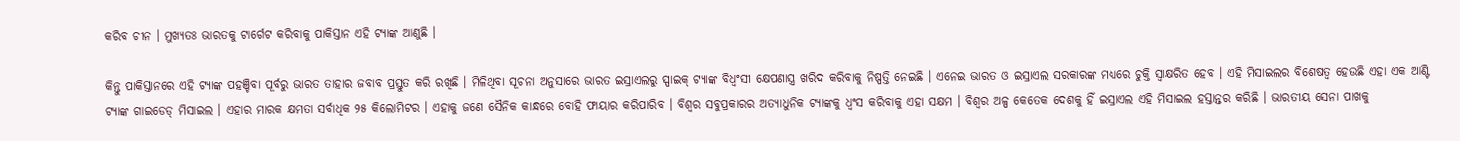କରିବ ଚୀନ । ମୁଖ୍ୟତଃ ଭାରତକୁ ଟାର୍ଗେଟ କରିବାକୁ ପାକିସ୍ତାନ ଏହି ଟ୍ୟାଙ୍କ ଆଣୁଛି ।

କିନ୍ତୁ ପାକିସ୍ତାନରେ ଏହି ଟ୍ୟାଙ୍କ ପହଞ୍ଚିବା ପୂର୍ବରୁ ଭାରତ ତାହାର ଜବାବ ପ୍ରସ୍ତୁତ କରି ରଖିଛି । ମିଳିଥିବା ସୂଚନା ଅନୁସାରେ ଭାରତ ଇସ୍ରାଏଲରୁ ସ୍ପାଇକ୍‌ ଟ୍ୟାଙ୍କ ବିଧ୍ୱଂସୀ କ୍ଷେପଣାସ୍ତ୍ର ଖରିଦ କରିବାକୁ ନିଷ୍ପତ୍ତି ନେଇଛି । ଏନେଇ ଭାରତ ଓ ଇସ୍ରାଏଲ ସରକାରଙ୍କ ମଧ୍ୟରେ ଚୁକ୍ତି ସ୍ୱାକ୍ଷରିତ ହେବ । ଏହି ମିସାଇଲର ବିଶେଷତ୍ୱ ହେଉଛି ଏହା ଏକ ଆଣ୍ଟି ଟ୍ୟାଙ୍କ ଗାଇଡେଡ୍‌ ମିସାଇଲ । ଏହାର ମାରକ କ୍ଷମତା ସର୍ବାଧିକ ୨୫ କିଲୋମିଟର । ଏହାକୁ ଜଣେ ସୈନିକ କାନ୍ଧରେ ବୋହି ଫାୟାର କରିପାରିବ । ବିଶ୍ୱର ସବୁପ୍ରକାରର ଅତ୍ୟାଧୁନିକ ଟ୍ୟାଙ୍କକୁ ଧ୍ୱଂସ କରିବାକୁ ଏହା ସକ୍ଷମ । ବିଶ୍ୱର ଅଳ୍ପ କେତେକ ଦେଶକୁ ହିଁ ଇସ୍ରାଏଲ ଏହି ମିସାଇଲ ହସ୍ତାନ୍ତର କରିଛି । ଭାରତୀୟ ସେନା ପାଖକୁ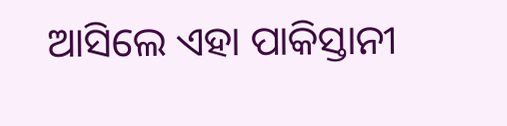ଆସିଲେ ଏହା ପାକିସ୍ତାନୀ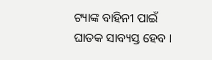ଟ୍ୟାଙ୍କ ବାହିନୀ ପାଇଁ ଘାତକ ସାବ୍ୟସ୍ତ ହେବ ।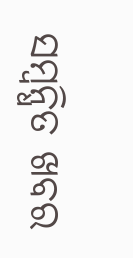ସମ୍ବନ୍ଧିତ ଖବର